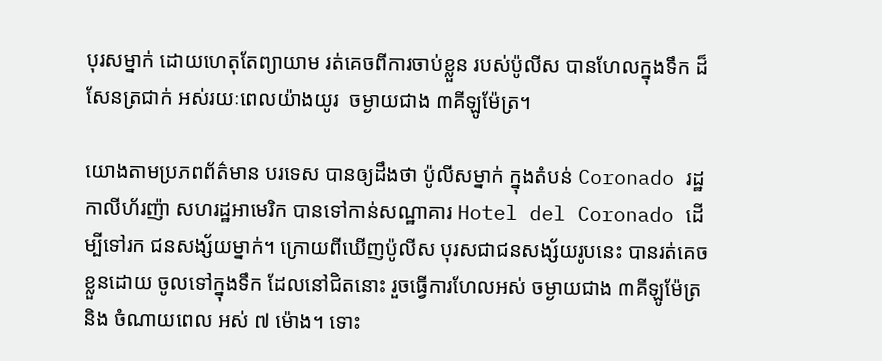បុរសម្នាក់ ដោយហេតុតែព្យាយាម រត់គេចពីការចាប់ខ្លួន របស់ប៉ូលីស បានហែលក្នុងទឹក ដ៏សែនត្រជាក់ អស់រយៈពេលយ៉ាងយូរ  ចម្ងាយជាង ៣គីឡូម៉ែត្រ។

យោងតាមប្រភពព័ត៌មាន បរទេស បានឲ្យដឹងថា ប៉ូលីសម្នាក់ ក្នុងតំបន់ Coronado រដ្ឋកាលីហ័រញ៉ា សហរដ្ឋអាមេរិក បានទៅកាន់សណ្ឋាគារ Hotel del Coronado ដើម្បីទៅរក ជនសង្ស័យម្នាក់។ ក្រោយពីឃើញប៉ូលីស បុរសជាជនសង្ស័យរូបនេះ បានរត់គេចខ្លួនដោយ ចូលទៅក្នុងទឹក ដែលនៅជិតនោះ រួចធ្វើការហែលអស់ ចម្ងាយជាង ៣គីឡូម៉ែត្រ និង ចំណាយពេល អស់ ៧ ម៉ោង។ ទោះ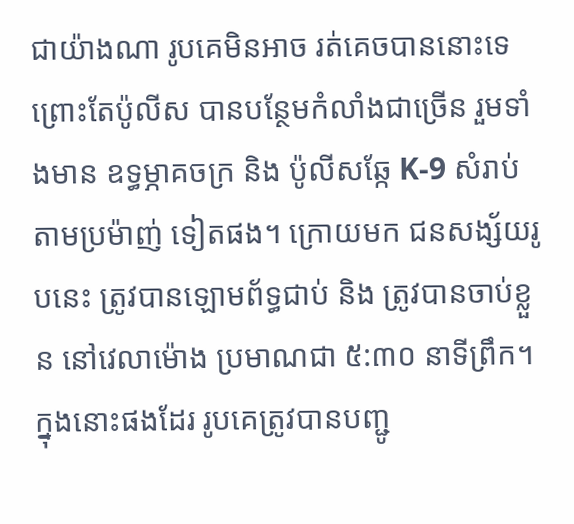ជាយ៉ាងណា រូបគេមិនអាច រត់គេចបាននោះទេ ព្រោះតែប៉ូលីស បានបន្ថែមកំលាំងជាច្រើន រួមទាំងមាន ឧទ្ធម្ភាគចក្រ និង ប៉ូលីសឆ្កែ K-9 សំរាប់តាមប្រម៉ាញ់ ទៀតផង។ ក្រោយមក ជនសង្ស័យរូបនេះ ត្រូវបានឡោមព័ទ្ធជាប់ និង ត្រូវបានចាប់ខ្លួន នៅវេលាម៉ោង ប្រមាណជា ៥:៣០ នាទីព្រឹក។ ក្នុងនោះផងដែរ រូបគេត្រូវបានបញ្ជូ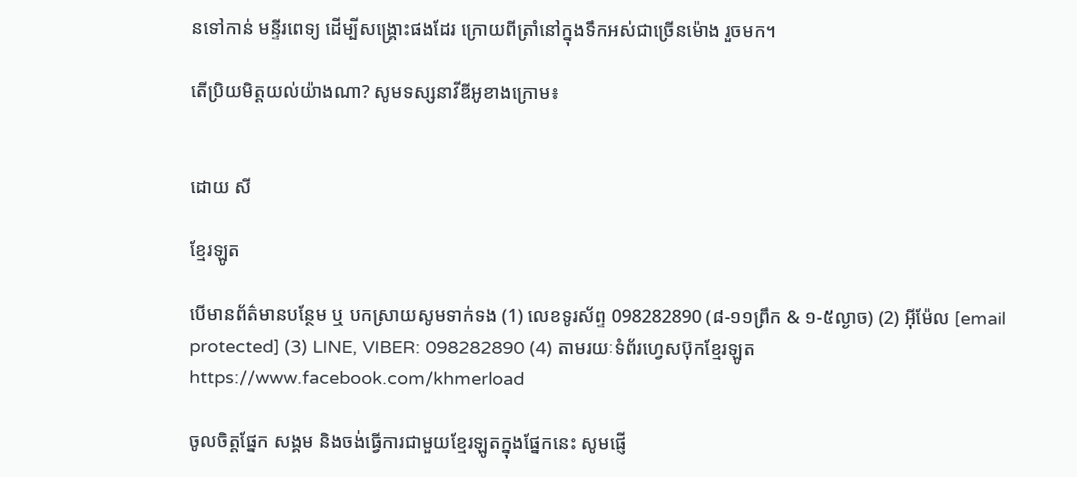នទៅកាន់ មន្ទីរពេទ្យ ដើម្បីសង្គ្រោះផងដែរ ក្រោយពីត្រាំនៅក្នុងទឹកអស់ជាច្រើនម៉ោង រួចមក។

តើប្រិយមិត្តយល់យ៉ាងណា? សូមទស្សនាវីឌីអូខាងក្រោម៖


ដោយ សី

ខ្មែរឡូត

បើមានព័ត៌មានបន្ថែម ឬ បកស្រាយសូមទាក់ទង (1) លេខទូរស័ព្ទ 098282890 (៨-១១ព្រឹក & ១-៥ល្ងាច) (2) អ៊ីម៉ែល [email protected] (3) LINE, VIBER: 098282890 (4) តាមរយៈទំព័រហ្វេសប៊ុកខ្មែរឡូត https://www.facebook.com/khmerload

ចូលចិត្តផ្នែក សង្គម និងចង់ធ្វើការជាមួយខ្មែរឡូតក្នុងផ្នែកនេះ សូមផ្ញើ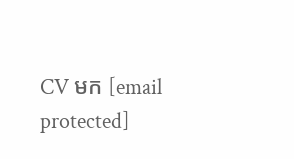CV មក [email protected]